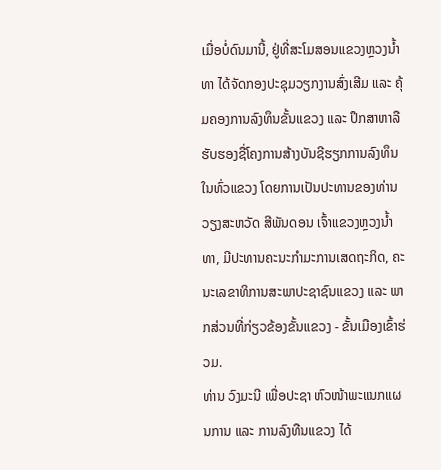ເມື່ອບໍ່ດົນມານີ້, ຢູ່ທີ່ສະໂມສອນແຂວງຫຼວງນໍ້າທາ ໄດ້ຈັດກອງປະຊຸມວຽກງານສົ່ງເສີມ ແລະ ຄຸ້ມຄອງການລົງທຶນຂັ້ນແຂວງ ແລະ ປຶກສາຫາລືຮັບຮອງຊື່ໂຄງການສ້າງບັນຊີຮຽກການລົງທຶນໃນທົ່ວແຂວງ ໂດຍການເປັນປະທານຂອງທ່ານ ວຽງສະຫວັດ ສີພັນດອນ ເຈົ້າແຂວງຫຼວງນໍ້າທາ, ມີປະທານຄະນະກໍາມະການເສດຖະກິດ, ຄະນະເລຂາທິການສະພາປະຊາຊົນແຂວງ ແລະ ພາກສ່ວນທີ່ກ່ຽວຂ້ອງຂັ້ນແຂວງ - ຂັ້ນເມືອງເຂົ້າຮ່ວມ.
ທ່ານ ວົງມະນີ ເພື່ອປະຊາ ຫົວໜ້າພະແນກແຜນການ ແລະ ການລົງທືນແຂວງ ໄດ້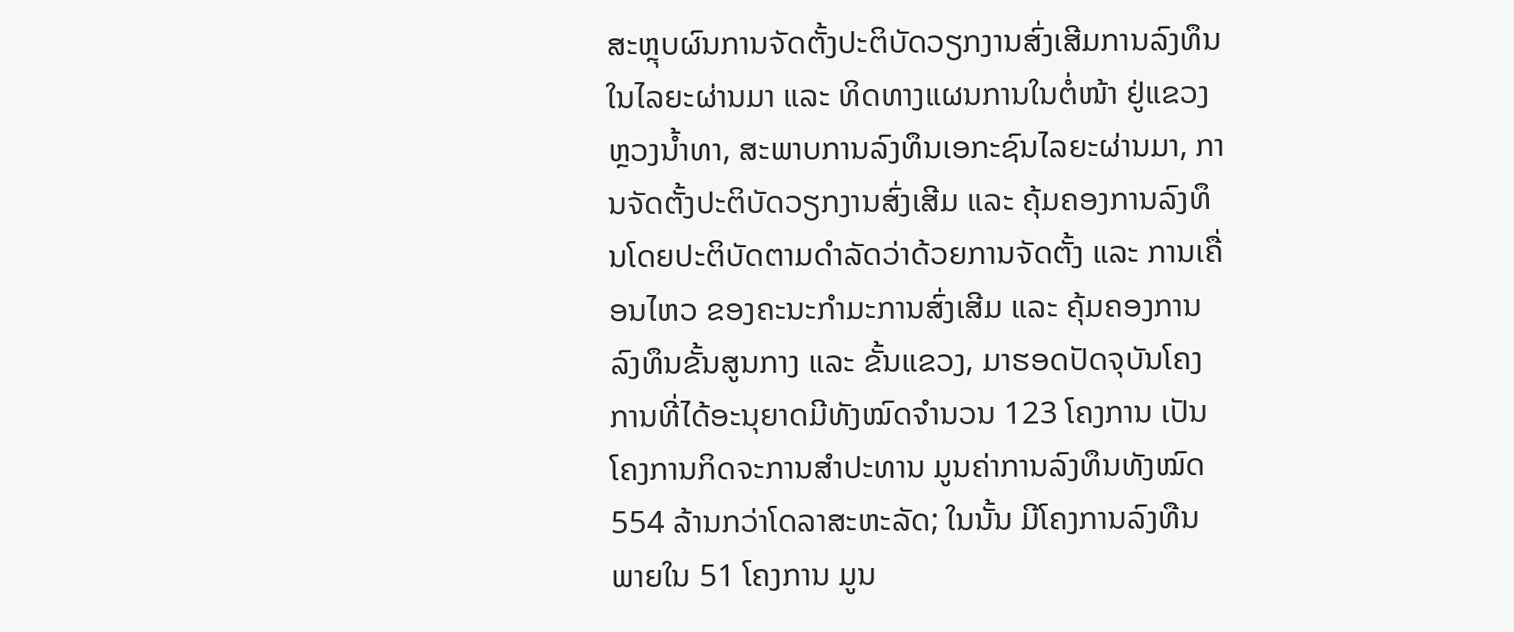ສະຫຼຸບຜົນການຈັດຕັ້ງປະຕິບັດວຽກງານສົ່ງເສີມການລົງທຶນໃນໄລຍະຜ່ານມາ ແລະ ທິດທາງແຜນການໃນຕໍ່ໜ້າ ຢູ່ແຂວງຫຼວງນໍ້າທາ, ສະພາບການລົງທຶນເອກະຊົນໄລຍະຜ່ານມາ, ການຈັດຕັ້ງປະຕິບັດວຽກງານສົ່ງເສີມ ແລະ ຄຸ້ມຄອງການລົງທຶນໂດຍປະຕິບັດຕາມດໍາລັດວ່າດ້ວຍການຈັດຕັ້ງ ແລະ ການເຄື່ອນໄຫວ ຂອງຄະນະກໍາມະການສົ່ງເສີມ ແລະ ຄຸ້ມຄອງການລົງທຶນຂັ້ນສູນກາງ ແລະ ຂັ້ນແຂວງ, ມາຮອດປັດຈຸບັນໂຄງການທີ່ໄດ້ອະນຸຍາດມີທັງໝົດຈໍານວນ 123 ໂຄງການ ເປັນໂຄງການກິດຈະການສໍາປະທານ ມູນຄ່າການລົງທຶນທັງໝົດ 554 ລ້ານກວ່າໂດລາສະຫະລັດ; ໃນນັ້ນ ມີໂຄງການລົງທືນພາຍໃນ 51 ໂຄງການ ມູນ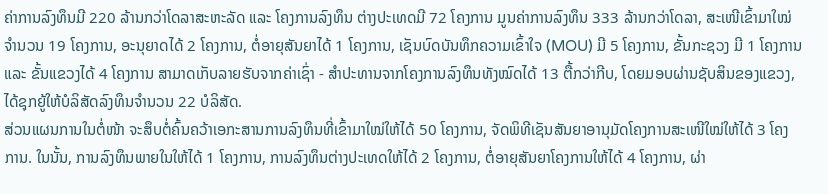ຄ່າການລົງທຶນມີ 220 ລ້ານກວ່າໂດລາສະຫະລັດ ແລະ ໂຄງການລົງທຶນ ຕ່າງປະເທດມີ 72 ໂຄງການ ມູນຄ່າການລົງທຶນ 333 ລ້ານກວ່າໂດລາ, ສະເໜີເຂົ້າມາໃໝ່ຈໍານວນ 19 ໂຄງການ, ອະນຸຍາດໄດ້ 2 ໂຄງການ, ຕໍ່ອາຍຸສັນຍາໄດ້ 1 ໂຄງການ, ເຊັນບົດບັນທຶກຄວາມເຂົ້າໃຈ (MOU) ມີ 5 ໂຄງການ, ຂັ້ນກະຊວງ ມີ 1 ໂຄງການ ແລະ ຂັ້ນແຂວງໄດ້ 4 ໂຄງການ ສາມາດເກັບລາຍຮັບຈາກຄ່າເຊົ່າ - ສໍາປະທານຈາກໂຄງການລົງທຶນທັງໝົດໄດ້ 13 ຕື້ກວ່າກີບ, ໂດຍມອບຜ່ານຊັບສິນຂອງແຂວງ, ໄດ້ຊຸກຍູ້ໃຫ້ບໍລິສັດລົງທຶນຈໍານວນ 22 ບໍລິສັດ.
ສ່ວນແຜນການໃນຕໍ່ໜ້າ ຈະສຶບຕໍ່ຄົ້ນຄວ້າເອກະສານການລົງທຶນທີ່ເຂົ້າມາໃໝ່ໃຫ້ໄດ້ 50 ໂຄງການ, ຈັດພິທີເຊັນສັນຍາອານຸມັດໂຄງການສະເໜີໃໝ່ໃຫ້ໄດ້ 3 ໂຄງການ. ໃນນັ້ນ, ການລົງທຶນພາຍໃນໃຫ້ໄດ້ 1 ໂຄງການ, ການລົງທຶນຕ່າງປະເທດໃຫ້ໄດ້ 2 ໂຄງການ, ຕໍ່ອາຍຸສັນຍາໂຄງການໃຫ້ໄດ້ 4 ໂຄງການ, ຜ່າ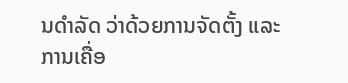ນດໍາລັດ ວ່າດ້ວຍການຈັດຕັ້ງ ແລະ ການເຄື່ອ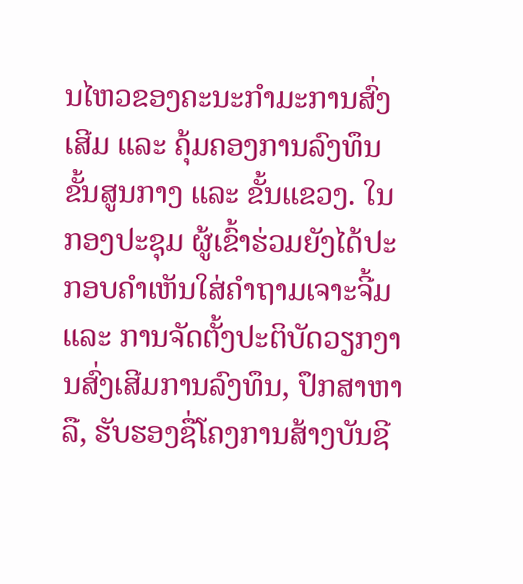ນໄຫວຂອງຄະນະກໍາມະການສົ່ງເສີມ ແລະ ຄຸ້ມຄອງການລົງທຶນຂັ້ນສູນກາງ ແລະ ຂັ້ນແຂວງ. ໃນກອງປະຊຸມ ຜູ້ເຂົ້າຮ່ວມຍັງໄດ້ປະກອບຄໍາເຫັນໃສ່ຄຳຖາມເຈາະຈີ້ມ ແລະ ການຈັດຕັ້ງປະຕິບັດວຽກງານສົ່ງເສີມການລົງທຶນ, ປຶກສາຫາລື, ຮັບຮອງຊື່ໂຄງການສ້າງບັນຊີ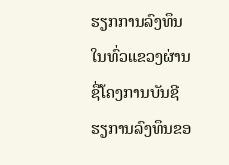ຮຽກການລົງທຶນໃນທົ່ວແຂວງຜ່ານຊື່ໂຄງການບັນຊີຮຽການລົງທຶນຂອ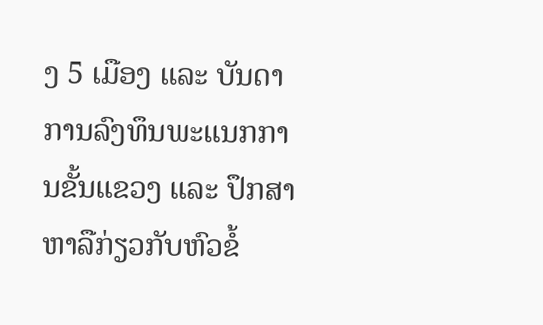ງ 5 ເມືອງ ແລະ ບັນດາການລົງທຶນພະແນກການຂັ້ນແຂວງ ແລະ ປຶກສາຫາລືກ່ຽວກັບຫົວຂໍ້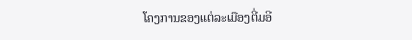ໂຄງການຂອງແຕ່ລະເມືອງຕີ່ມອີ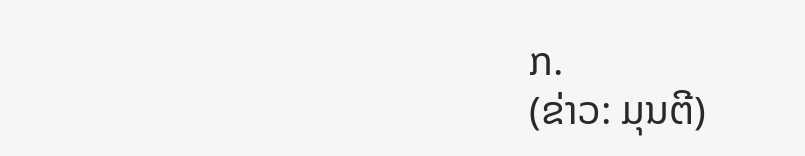ກ.
(ຂ່າວ: ມຸນຕີ)